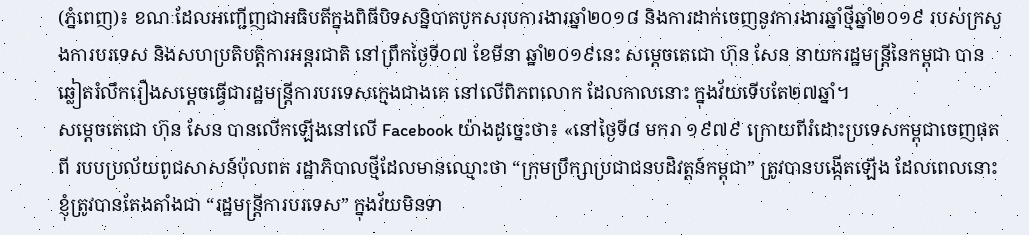(ភ្នំពេញ)៖ ខណៈដែលអញ្ជើញជាអធិបតីក្នុងពិធីបិទសន្និបាតបូកសរុបការងារឆ្នាំ២០១៨ និងការដាក់ចេញនូវការងារឆ្នាំថ្មីឆ្នាំ២០១៩ របស់ក្រសួងការបរទេស និងសហប្រតិបត្តិការអន្តរជាតិ នៅព្រឹកថ្ងៃទី០៧ ខែមីនា ឆ្នាំ២០១៩នេះ សម្តេចតេជោ ហ៊ុន សែន នាយករដ្ឋមន្រ្តីនៃកម្ពុជា បានឆ្លៀតរំលឹករឿងសម្តេចធ្វើជារដ្ឋមន្រ្តីការបរទេសក្មេងជាងគេ នៅលើពិភពលោក ដែលកាលនោះ ក្នុងវ័យទើបតែ២៧ឆ្នាំ។
សម្តេចតេជោ ហ៊ុន សែន បានលើកឡើងនៅលើ Facebook យ៉ាងដូច្នេះថា៖ «នៅថ្ងៃទី៨ មករា ១៩៧៩ ក្រោយពីរំដោះប្រទេសកម្ពុជាចេញផុតពី របបប្រល័យពូជសាសន៍ប៉ុលពត រដ្ឋាភិបាលថ្មីដែលមានឈ្មោះថា “ក្រុមប្រឹក្សាប្រជាជនបដិវត្តន៍កម្ពុជា” ត្រូវបានបង្កើតឡើង ដែលពេលនោះ ខ្ញុំត្រូវបានតែងតាំងជា “រដ្ឋមន្រ្តីការបរទេស” ក្នុងវ័យមិនទា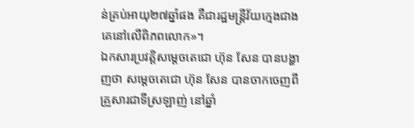ន់គ្រប់អាយុ២៧ឆ្នាំផង គឺជារដ្ឋមន្រ្តីវ័យក្មេងជាងគេនៅលើពិភពលោក»។
ឯកសារប្រវត្តិសម្តេចតេជោ ហ៊ុន សែន បានបង្ហាញថា សម្តេចតេជោ ហ៊ុន សែន បានចាកចេញពីគ្រួសារជាទីស្រឡាញ់ នៅឆ្នាំ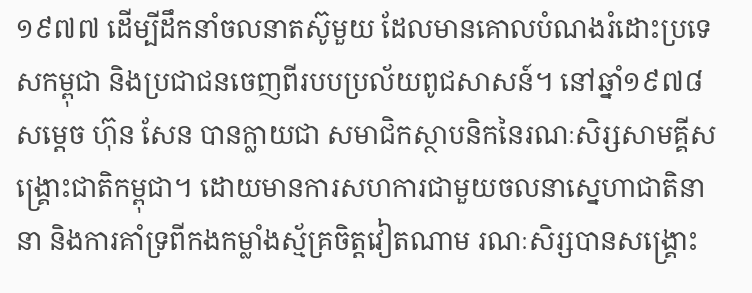១៩៧៧ ដើម្បីដឹកនាំចលនាតស៊ូមួយ ដែលមានគោលបំណងរំដោះប្រទេសកម្ពុជា និងប្រជាជនចេញពីរបបប្រល័យពូជសាសន៍។ នៅឆ្នាំ១៩៧៨ សម្តេច ហ៊ុន សែន បានក្លាយជា សមាជិកស្ថាបនិកនៃរណៈសិរ្សសាមគ្គីសង្គ្រោះជាតិកម្ពុជា។ ដោយមានការសហការជាមួយចលនាស្នេហាជាតិនានា និងការគាំទ្រពីកងកម្លាំងស្ម័គ្រចិត្តវៀតណាម រណៈសិរ្សបានសង្គ្រោះ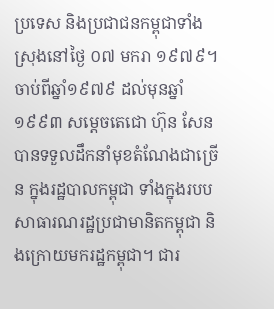ប្រទេស និងប្រជាជនកម្ពុជាទាំងស្រុងនៅថ្ងៃ ០៧ មករា ១៩៧៩។
ចាប់ពីឆ្នាំ១៩៧៩ ដល់មុនឆ្នាំ ១៩៩៣ សម្តេចតេជោ ហ៊ុន សែន បានទទួលដឹកនាំមុខតំណែងជាច្រើន ក្នុងរដ្ឋបាលកម្ពុជា ទាំងក្នុងរបបសាធារណរដ្ឋប្រជាមានិតកម្ពុជា និងក្រោយមករដ្ឋកម្ពុជា។ ជារ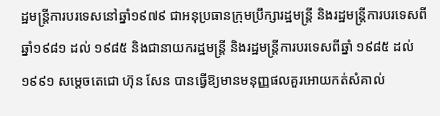ដ្ឋមន្ត្រីការបរទេសនៅឆ្នាំ១៩៧៩ ជាអនុប្រធានក្រុមប្រឹក្សារដ្ឋមន្រ្តី និងរដ្ឋមន្ត្រីការបរទេសពីឆ្នាំ១៩៨១ ដល់ ១៩៨៥ និងជានាយករដ្ឋមន្ត្រី និងរដ្ឋមន្ត្រីការបរទេសពីឆ្នាំ ១៩៨៥ ដល់ ១៩៩១ សម្តេចតេជោ ហ៊ុន សែន បានធ្វើឱ្យមានមនុញ្ញផលគួរអោយកត់សំគាល់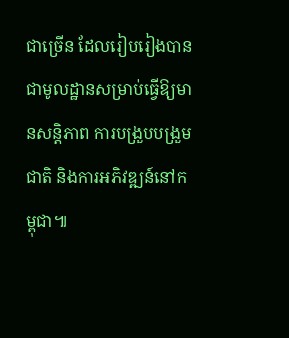ជាច្រើន ដែលរៀបរៀងបានជាមូលដ្ឋានសម្រាប់ធ្វើឱ្យមានសន្តិភាព ការបង្រួបបង្រួមជាតិ និងការអភិវឌ្ឍន៍នៅកម្ពុជា៕